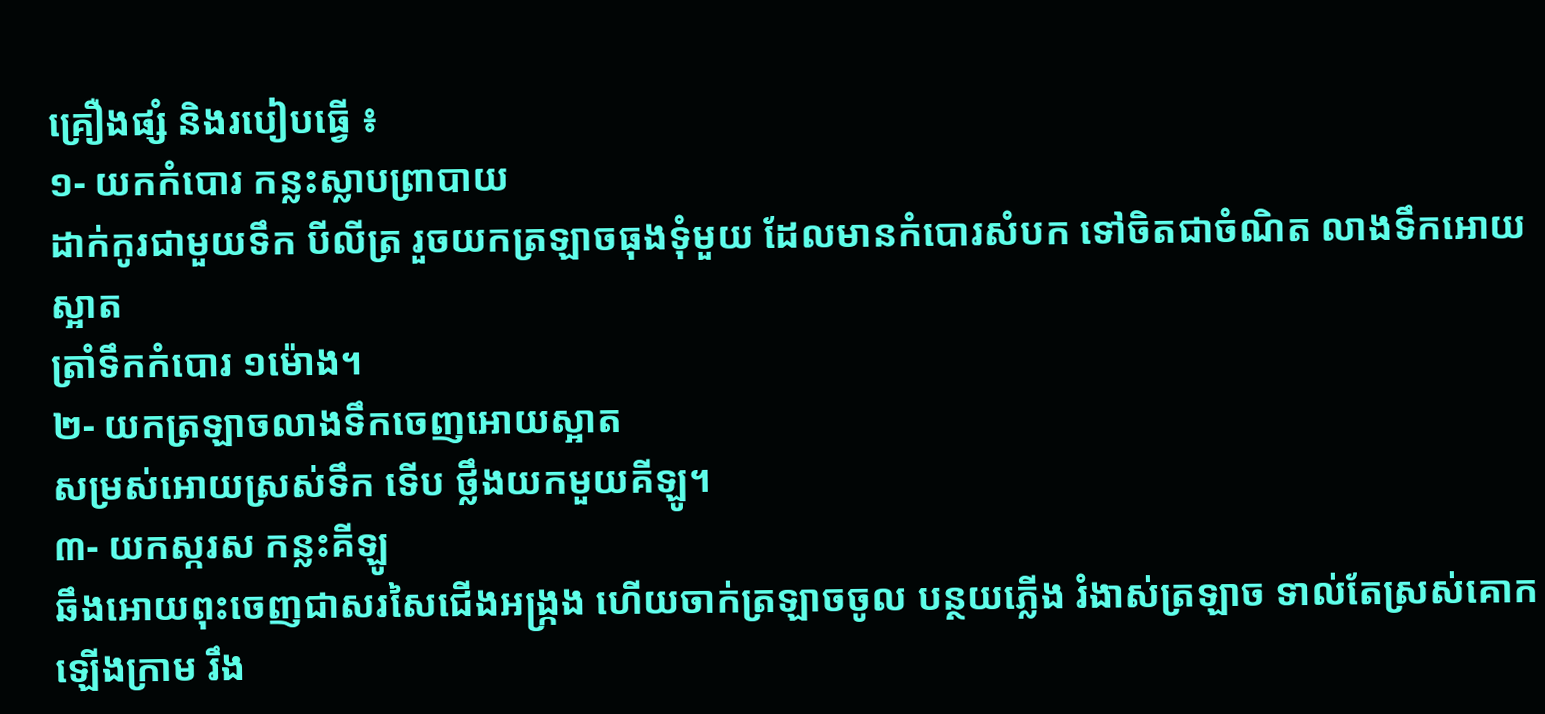គ្រឿងផ្សំ និងរបៀបធ្វើ ៖
១- យកកំបោរ កន្លះស្លាបព្រាបាយ
ដាក់កូរជាមួយទឹក បីលីត្រ រួចយកត្រឡាចធុងទុំមួយ ដែលមានកំបោរសំបក ទៅចិតជាចំណិត លាងទឹកអោយស្អាត
ត្រាំទឹកកំបោរ ១ម៉ោង។
២- យកត្រឡាចលាងទឹកចេញអោយស្អាត
សម្រស់អោយស្រស់ទឹក ទើប ថ្លឹងយកមួយគីឡូ។
៣- យកស្ករស កន្លះគីឡូ
ឆឹងអោយពុះចេញជាសរសៃជើងអង្រ្កង ហើយចាក់ត្រឡាចចូល បន្ថយភ្លើង រំងាស់ត្រឡាច ទាល់តែស្រស់គោក
ឡើងក្រាម រឹង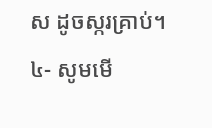ស ដូចស្ករគ្រាប់។
៤- សូមមើ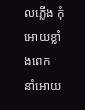លភ្លើង កុំអោយខ្លាំងពេក
នាំអោយ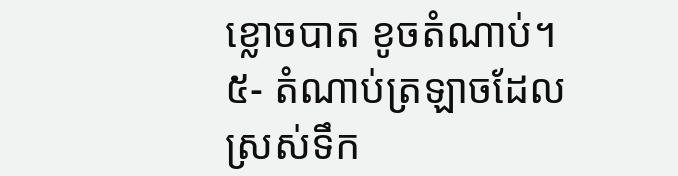ខ្លោចបាត ខូចតំណាប់។
៥- តំណាប់ត្រឡាចដែលស្រស់ទឹក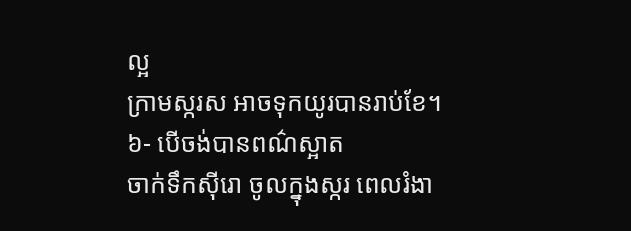ល្អ
ក្រាមស្ករស អាចទុកយូរបានរាប់ខែ។
៦- បើចង់បានពណ៌ស្អាត
ចាក់ទឹកស៊ីរោ ចូលក្នុងស្ករ ពេលរំងា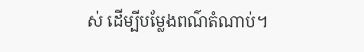ស់ ដើម្បីបម្លែងពណ៌តំណាប់។